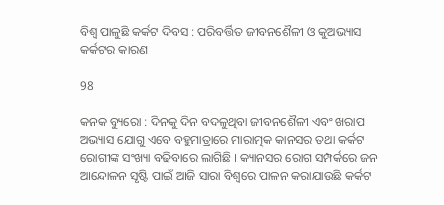ବିଶ୍ୱ ପାଳୁଛି କର୍କଟ ଦିବସ : ପରିବର୍ତ୍ତିତ ଜୀବନଶୈଳୀ ଓ କୁଅଭ୍ୟାସ କର୍କଟର କାରଣ

98

କନକ ବ୍ୟୁରୋ : ଦିନକୁ ଦିନ ବଦଳୁଥିବା ଜୀବନଶୈଳୀ ଏବଂ ଖରାପ ଅଭ୍ୟାସ ଯୋଗୁ ଏବେ ବହୁମାତ୍ରାରେ ମାରାତ୍ମକ କାନସର ତଥା କର୍କଟ ରୋଗୀଙ୍କ ସଂଖ୍ୟା ବଢିବାରେ ଲାଗିଛି । କ୍ୟାନସର ରୋଗ ସମ୍ପର୍କରେ ଜନ ଆନ୍ଦୋଳନ ସୃଷ୍ଟି ପାଇଁ ଆଜି ସାରା ବିଶ୍ୱରେ ପାଳନ କରାଯାଉଛି କର୍କଟ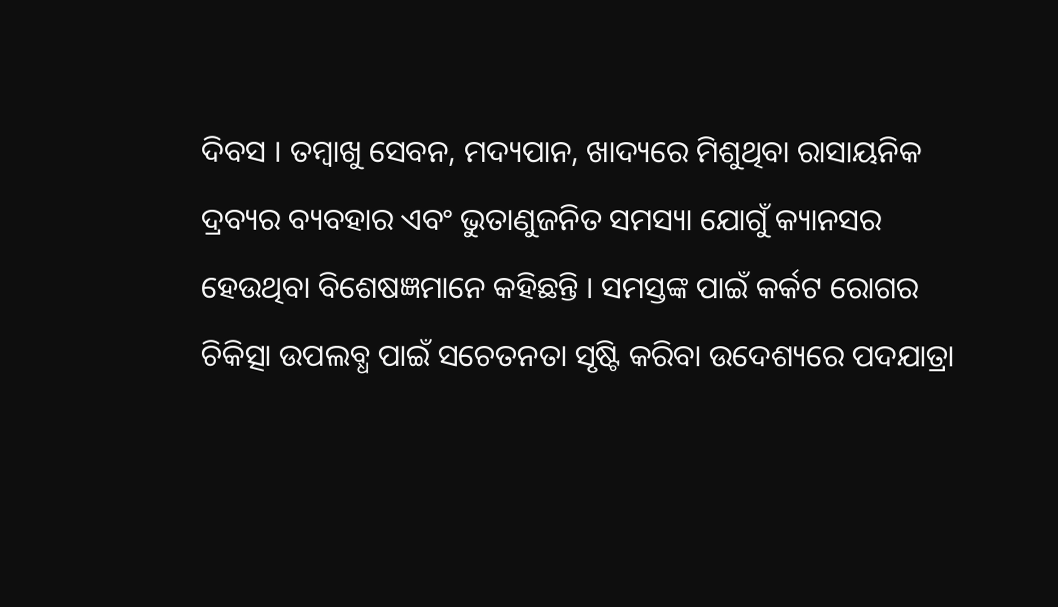ଦିବସ । ତମ୍ବାଖୁ ସେବନ, ମଦ୍ୟପାନ, ଖାଦ୍ୟରେ ମିଶୁଥିବା ରାସାୟନିକ ଦ୍ରବ୍ୟର ବ୍ୟବହାର ଏବଂ ଭୁତାଣୁଜନିତ ସମସ୍ୟା ଯୋଗୁଁ କ୍ୟାନସର ହେଉଥିବା ବିଶେଷଜ୍ଞମାନେ କହିଛନ୍ତି । ସମସ୍ତଙ୍କ ପାଇଁ କର୍କଟ ରୋଗର ଚିକିତ୍ସା ଉପଲବ୍ଧ ପାଇଁ ସଚେତନତା ସୃଷ୍ଟି କରିବା ଉଦେଶ୍ୟରେ ପଦଯାତ୍ରା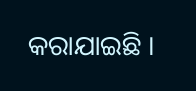କରାଯାଇଛି ।